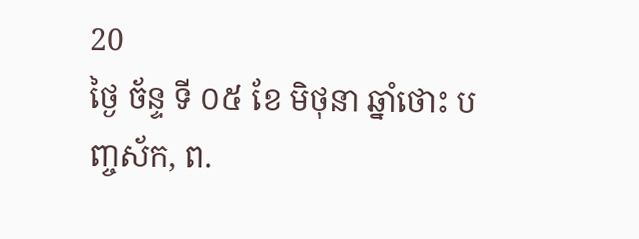20
ថ្ងៃ ច័ន្ទ ទី ០៥ ខែ មិថុនា ឆ្នាំថោះ បញ្ចស័ក, ព.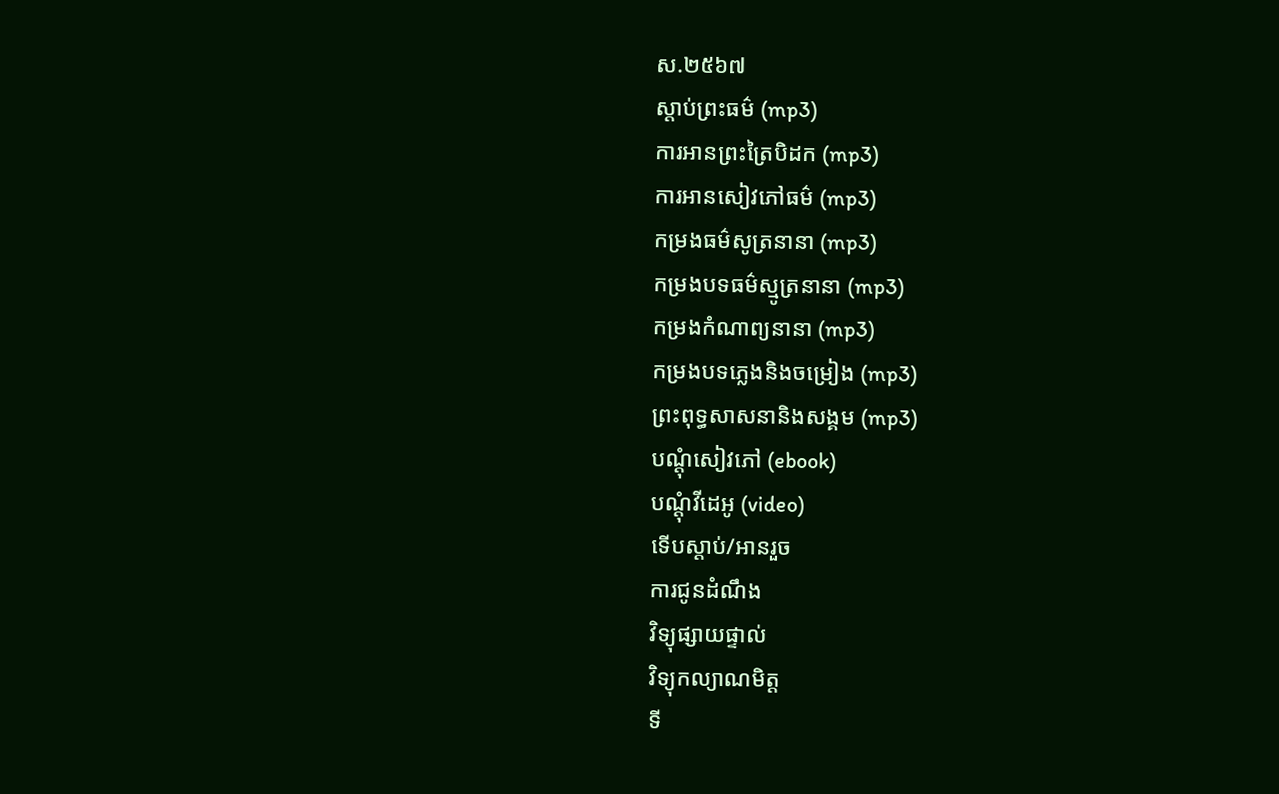ស.២៥៦៧
ស្តាប់ព្រះធម៌ (mp3)
ការអានព្រះត្រៃបិដក (mp3)
ការអានសៀវភៅធម៌ (mp3)
កម្រងធម៌សូត្រនានា (mp3)
កម្រងបទធម៌ស្មូត្រនានា (mp3)
កម្រងកំណាព្យនានា (mp3)
កម្រងបទភ្លេងនិងចម្រៀង (mp3)
ព្រះពុទ្ធសាសនានិងសង្គម (mp3)
បណ្តុំសៀវភៅ (ebook)
បណ្តុំវីដេអូ (video)
ទើបស្តាប់/អានរួច
ការជូនដំណឹង
វិទ្យុផ្សាយផ្ទាល់
វិទ្យុកល្យាណមិត្ត
ទី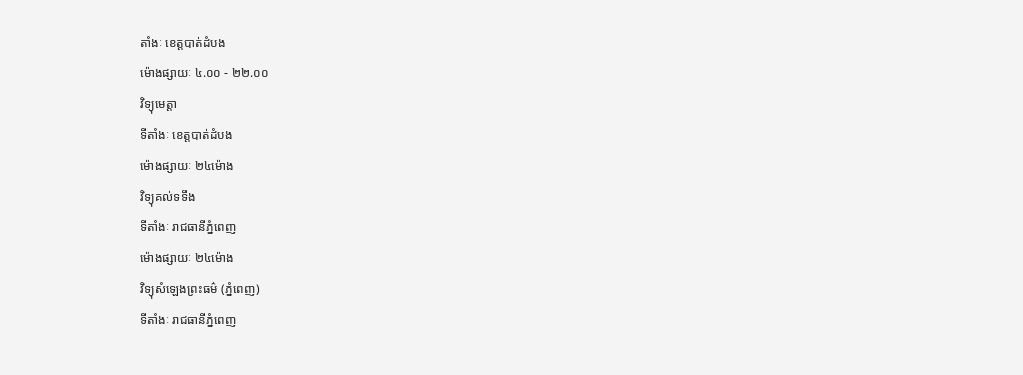តាំងៈ ខេត្តបាត់ដំបង
ម៉ោងផ្សាយៈ ៤.០០ - ២២.០០
វិទ្យុមេត្តា
ទីតាំងៈ ខេត្តបាត់ដំបង
ម៉ោងផ្សាយៈ ២៤ម៉ោង
វិទ្យុគល់ទទឹង
ទីតាំងៈ រាជធានីភ្នំពេញ
ម៉ោងផ្សាយៈ ២៤ម៉ោង
វិទ្យុសំឡេងព្រះធម៌ (ភ្នំពេញ)
ទីតាំងៈ រាជធានីភ្នំពេញ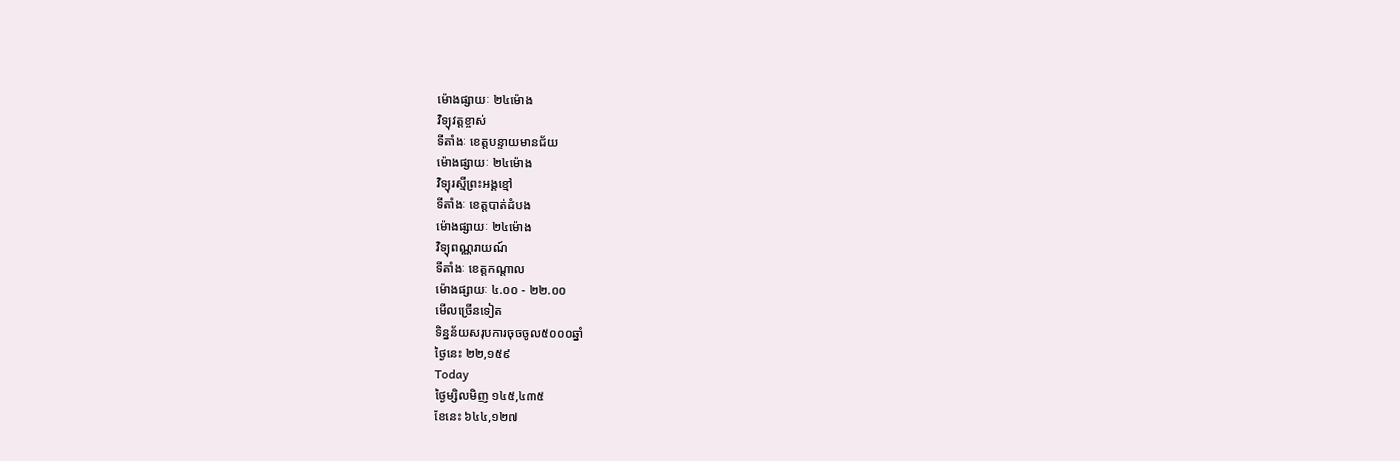ម៉ោងផ្សាយៈ ២៤ម៉ោង
វិទ្យុវត្តខ្ចាស់
ទីតាំងៈ ខេត្តបន្ទាយមានជ័យ
ម៉ោងផ្សាយៈ ២៤ម៉ោង
វិទ្យុរស្មីព្រះអង្គខ្មៅ
ទីតាំងៈ ខេត្តបាត់ដំបង
ម៉ោងផ្សាយៈ ២៤ម៉ោង
វិទ្យុពណ្ណរាយណ៍
ទីតាំងៈ ខេត្តកណ្តាល
ម៉ោងផ្សាយៈ ៤.០០ - ២២.០០
មើលច្រើនទៀត
ទិន្នន័យសរុបការចុចចូល៥០០០ឆ្នាំ
ថ្ងៃនេះ ២២,១៥៩
Today
ថ្ងៃម្សិលមិញ ១៤៥,៤៣៥
ខែនេះ ៦៤៤,១២៧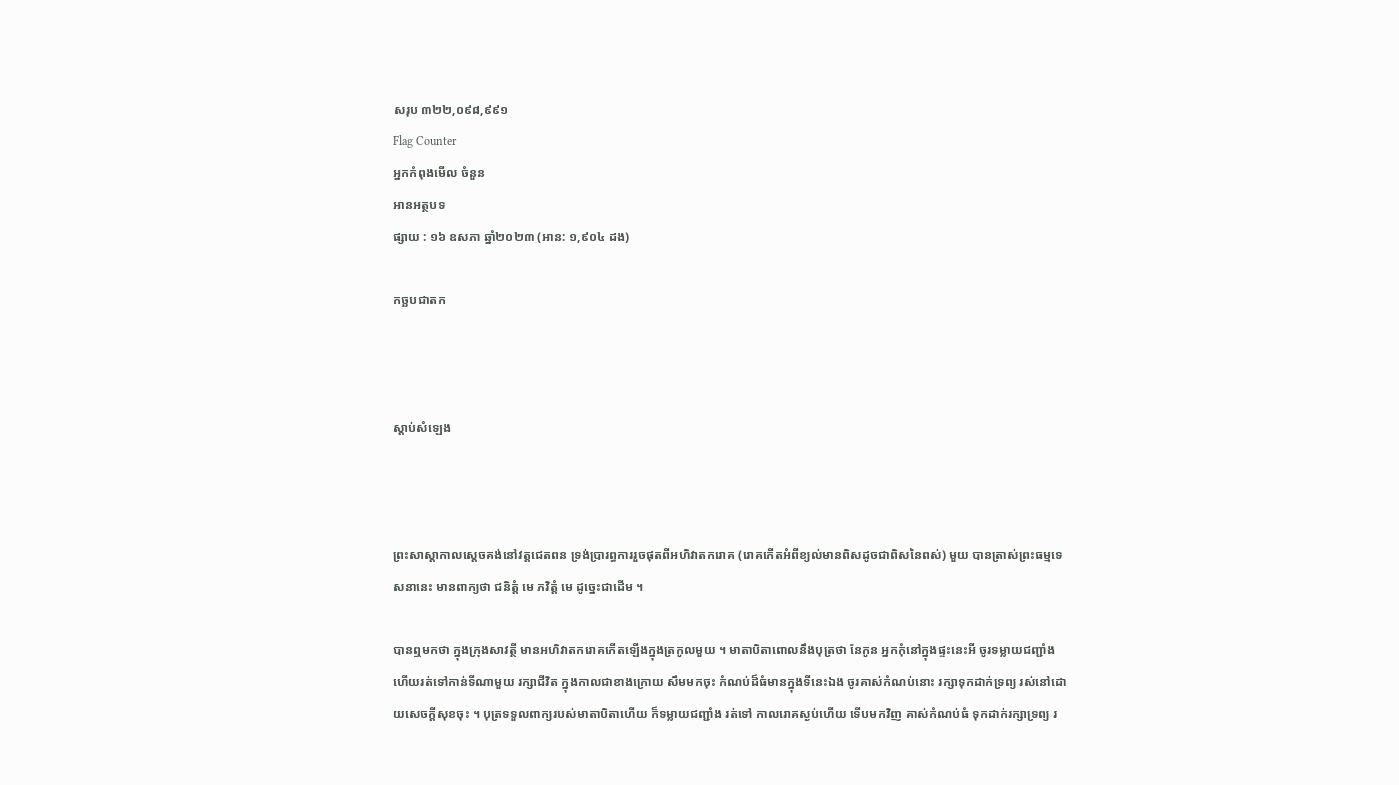សរុប ៣២២,០៩៨,៩៩១
Flag Counter
អ្នកកំពុងមើល ចំនួន
អានអត្ថបទ
ផ្សាយ : ១៦ ឧសភា ឆ្នាំ២០២៣ (អាន: ១,៩០៤ ដង)

កច្ឆបជាតក



ស្តាប់សំឡេង



ព្រះសាស្ដាកាលស្ដេចគង់នៅវត្តជេតពន ទ្រង់ប្រារព្ធការរួចផុតពីអហិវាតករោគ (រោគកើតអំពីខ្យល់មានពិសដូចជាពិសនៃពស់) មួយ បានត្រាស់ព្រះធម្មទេសនានេះ មានពាក្យថា ជនិត្តំ មេ ភវិត្តំ មេ ដូច្នេះជាដើម ។

បានឮមកថា ក្នុងក្រុងសាវត្ថី មានអហិវាតករោគកើតឡើងក្នុងត្រកូលមួយ ។ មាតាបិតាពោលនឹងបុត្រថា នែកូន អ្នកកុំនៅក្នុងផ្ទះនេះអី ចូរទម្លាយជញ្ជាំង ហើយរត់ទៅកាន់ទីណាមួយ រក្សាជីវិត ក្នុងកាលជាខាងក្រោយ សឹមមកចុះ កំណប់ដ៏ធំមានក្នុងទីនេះឯង ចូរគាស់កំណប់នោះ រក្សាទុកដាក់ទ្រព្យ រស់នៅដោយសេចក្ដីសុខចុះ ។ បុត្រទទួលពាក្យរបស់មាតាបិតាហើយ ក៏ទម្លាយជញ្ជាំង រត់ទៅ កាលរោគស្ងប់ហើយ ទើបមកវិញ គាស់កំណប់ធំ ទុកដាក់រក្សាទ្រព្យ រ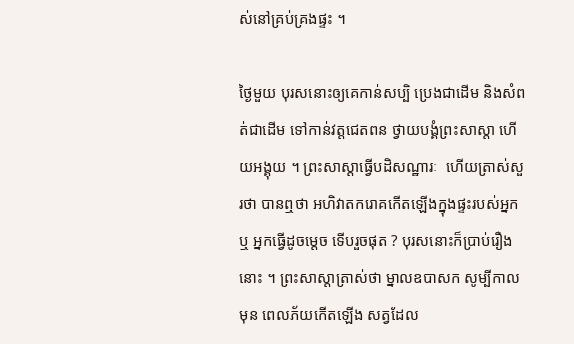ស់នៅគ្រប់គ្រងផ្ទះ ។

ថ្ងៃមួយ បុរសនោះឲ្យគេកាន់សប្បិ ប្រេងជាដើម និងសំពត់ជាដើម ទៅកាន់វត្តជេតពន ថ្វាយបង្គំព្រះសាស្ដា ហើយអង្គុយ ។ ព្រះសាស្ដាធ្វើបដិសណ្ឋារៈ  ហើយត្រាស់សួរថា បានឮថា អហិវាតករោគកើតឡើងក្នុងផ្ទះរបស់អ្នកឬ អ្នកធ្វើដូចម្ដេច ទើបរួចផុត ? បុរសនោះក៏ប្រាប់រឿងនោះ ។ ព្រះសាស្ដាត្រាស់ថា ម្នាលឧបាសក សូម្បីកាលមុន ពេលភ័យកើតឡើង សត្វដែល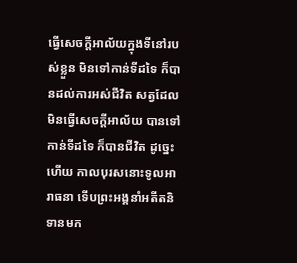ធ្វើសេចក្ដីអាល័យក្នុងទីនៅរបស់ខ្លួន មិនទៅកាន់ទីដទៃ ក៏បានដល់ការអស់ជីវិត សត្វដែលមិនធ្វើសេចក្ដីអាល័យ បានទៅកាន់ទីដទៃ ក៏បានជីវិត ដូច្នេះហើយ កាលបុរសនោះទូលអារាធនា ទើបព្រះអង្គនាំអតីតនិទានមក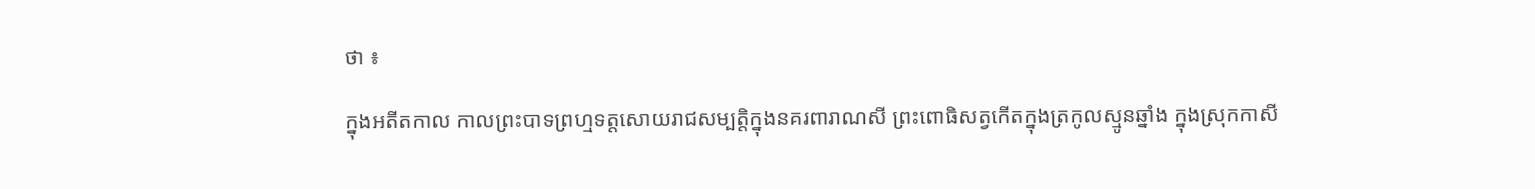ថា ៖

ក្នុងអតីតកាល កាលព្រះបាទព្រហ្មទត្តសោយរាជសម្បត្តិក្នុងនគរពារាណសី ព្រះពោធិសត្វកើតក្នុងត្រកូលស្មូនឆ្នាំង ក្នុងស្រុកកាសី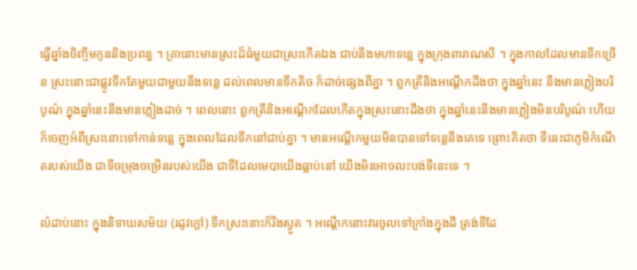ធ្វើឆ្នាំងចិញ្ចឹមកូននិងប្រពន្ធ ។ គ្រានោះមានស្រះដ៏ធំមួយជាស្រះកើតឯង ជាប់នឹងមហាទន្លេ ក្នុងក្រុងពារាណសី ។ ក្នុងកាលដែលមានទឹកច្រើន ស្រះនោះជាផ្លូវទឹកតែមួយជាមួយនឹងទន្លេ ដល់ពេលមានទឹកតិច ក៏ដាច់ផ្សេងពីគ្នា ។ ពួកត្រីនិងអណ្ដើកដឹងថា ក្នុងឆ្នាំនេះ នឹងមានភ្លៀងបរិបូណ៌ ក្នុងឆ្នាំនេះនឹងមានភ្លៀងដាច់ ។ ពេលនោះ ពួកត្រីនិងអណ្ដើកដែលកើតក្នុងស្រះនោះដឹងថា ក្នុងឆ្នាំនេះនឹងមានភ្លៀងមិនបរិបូណ៌ ហើយក៏ចេញអំពីស្រះនោះទៅកាន់ទន្លេ ក្នុងពេលដែលទឹកនៅជាប់គ្នា ។ មានអណ្ដើកមួយមិនបានទៅទន្លេនឹងគេទេ ព្រោះគិតថា ទីនេះជាភូមិកំណើតរបស់យើង ជាទីចម្រុងចម្រើនរបស់យើង ជាទីដែលមេបាយើងធ្លាប់នៅ យើងមិនអាចលះបង់ទីនេះទេ ។

លំដាប់នោះ ក្នុងនិទាឃសម័យ (រដូវក្ដៅ) ទឹកស្រះនោះក៏រីងស្ងួត ។ អណ្ដើកនោះវារចូលទៅក្រាំងក្នុងដី ត្រង់ទីដែ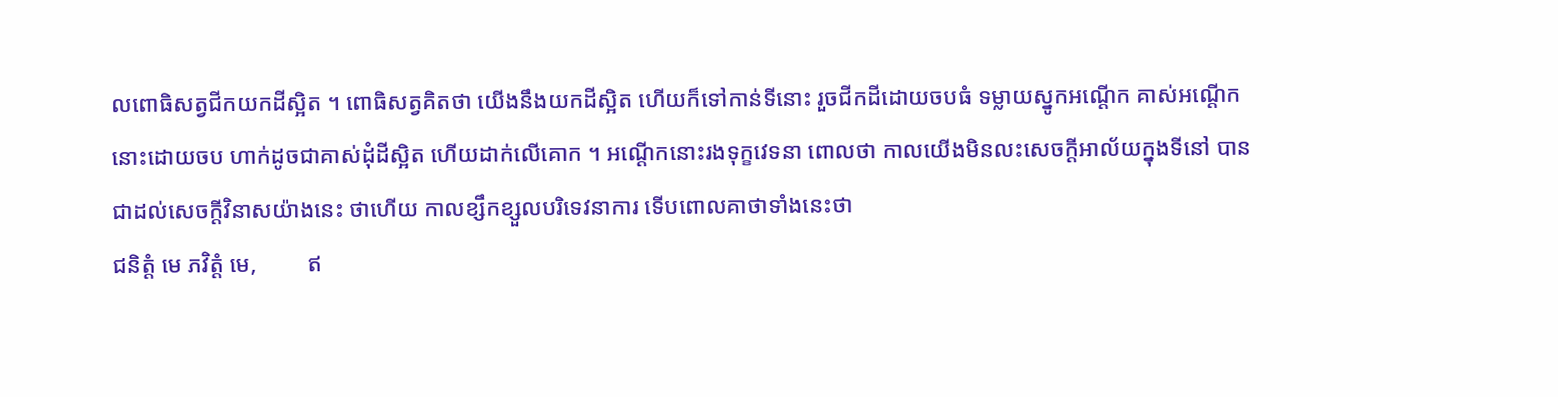លពោធិសត្វជីកយកដីស្អិត ។ ពោធិសត្វគិតថា យើងនឹងយកដីស្អិត ហើយក៏ទៅកាន់ទីនោះ រួចជីកដីដោយចបធំ ទម្លាយស្នូកអណ្ដើក គាស់អណ្ដើកនោះដោយចប ហាក់ដូចជាគាស់ដុំដីស្អិត ហើយដាក់លើគោក ។ អណ្ដើកនោះរងទុក្ខវេទនា ពោលថា កាលយើងមិនលះសេចក្ដីអាល័យក្នុងទីនៅ បានជាដល់សេចក្ដីវិនាសយ៉ាងនេះ ថាហើយ កាលខ្សឹកខ្សួលបរិទេវនាការ ទើបពោលគាថាទាំងនេះថា
ជនិត្តំ មេ ភវិត្តំ មេ,         ឥ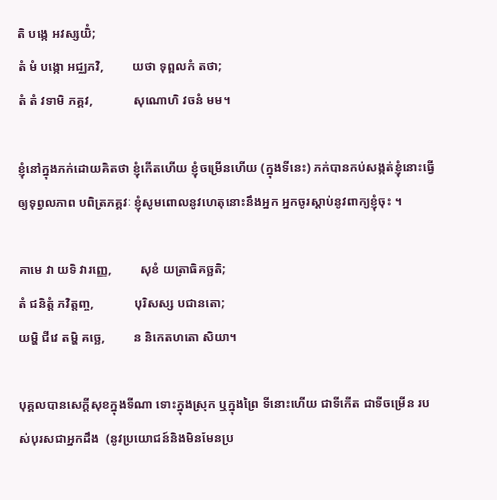តិ បង្កេ អវស្សយិំ;
តំ មំ បង្កោ អជ្ឈភវិ,         យថា ទុព្ពលកំ តថា;
តំ តំ វទាមិ ភគ្គវ,             សុណោហិ វចនំ មម។

ខ្ញុំនៅក្នុងភក់ដោយគិតថា ខ្ញុំកើតហើយ ខ្ញុំចម្រើនហើយ (ក្នុងទីនេះ) ភក់បានកប់សង្កត់ខ្ញុំនោះធ្វើឲ្យទុព្វលភាព បពិត្រភគ្គវៈ ខ្ញុំសូមពោលនូវហេតុនោះនឹងអ្នក អ្នកចូរស្ដាប់នូវពាក្យខ្ញុំចុះ ។

គាមេ វា យទិ វារញ្ញេ,         សុខំ យត្រាធិគច្ឆតិ;
តំ ជនិត្តំ ភវិត្តញ្ច,             បុរិសស្ស បជានតោ;
យម្ហិ ជីវេ តម្ហិ គច្ឆេ,         ន និកេតហតោ សិយា។

បុគ្គលបានសេក្ដីសុខក្នុងទីណា ទោះក្នុងស្រុក ឬក្នុងព្រៃ ទីនោះហើយ ជាទីកើត ជាទីចម្រើន របស់បុរសជាអ្នកដឹង  (នូវប្រយោជន៍និងមិនមែនប្រ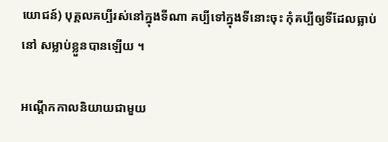យោជន៍) បុគ្គលគប្បីរស់នៅក្នុងទីណា គប្បីទៅក្នុងទីនោះចុះ កុំគប្បីឲ្យទីដែលធ្លាប់នៅ សម្លាប់ខ្លួនបានឡើយ ។

អណ្ដើកកាលនិយាយជាមួយ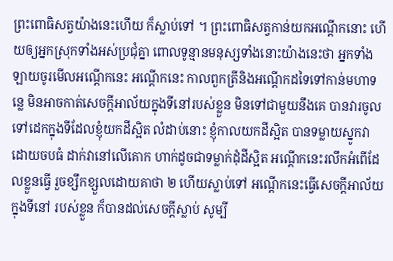ព្រះពោធិសត្វយ៉ាងនេះហើយ ក៏ស្លាប់ទៅ ។ ព្រះពោធិសត្វកាន់យកអណ្ដើកនោះ ហើយឲ្យអ្នកស្រុកទាំងអស់ប្រជុំគ្នា ពោលទូន្មានមនុស្សទាំងនោះយ៉ាងនេះថា អ្នកទាំងឡាយចូរមើលអណ្ដើកនេះ អណ្ដើកនេះ កាលពួកត្រីនិងអណ្ដើកដទៃទៅកាន់មហាទន្លេ មិនអាចកាត់សេចក្ដីអាល័យក្នុងទីនៅរបស់ខ្លួន មិនទៅជាមួយនឹងគេ បានវារចូលទៅដេកក្នុងទីដែលខ្ញុំយកដីស្អិត លំដាប់នោះ ខ្ញុំកាលយកដីស្អិត បានទម្លាយស្នូកវាដោយចបធំ ដាក់វានៅលើគោក ហាក់ដូចជាទម្លាក់ដុំដីស្អិត អណ្ដើកនេះរលឹកអំពើដែលខ្លួនធ្វើ រួចខ្សឹកខ្សួលដោយគាថា ២ ហើយស្លាប់ទៅ អណ្ដើកនេះធ្វើសេចក្ដីអាល័យក្នុងទីនៅ របស់ខ្លួន ក៏បានដល់សេចក្ដីស្លាប់ សូម្បី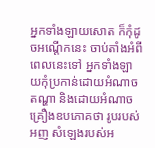អ្នកទាំងឡាយសោត ក៏កុំដូចអណ្ដើកនេះ ចាប់តាំងអំពីពេលនេះទៅ អ្នកទាំងឡាយកុំប្រកាន់ដោយអំណាចតណ្ហា និងដោយអំណាចគ្រឿងឧបភោគថា រូបរបស់អញ សំឡេងរបស់អ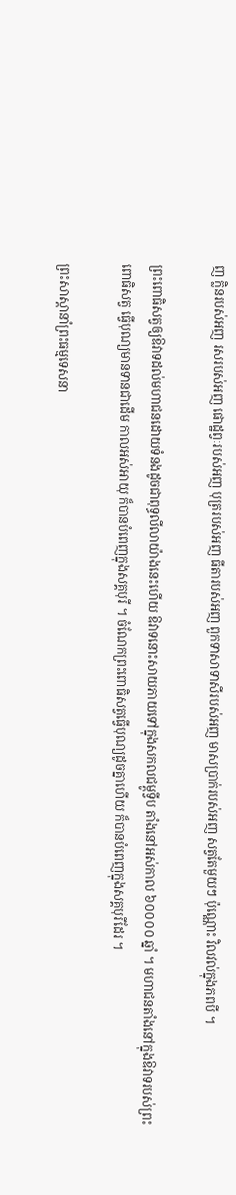ញ ក្លិនរបស់អញ រសរបស់អញ ផោដ្ឋព្វៈរបស់អញ បុត្ររបស់អញ ធីតារបស់អញ ពួកទាសាទាសីរបស់អញ មាសប្រាក់របស់អញ សត្វតែមួយៗ ប៉ុណ្ណោះ វិលវល់ក្នុងភពបី ។

ព្រះពោធិសត្វឲ្យឱវាទដល់មហាជនដោយទំនងដូចជាពុទ្ធលីលាយ៉ាងនេះហើយ ឱវាទនោះសាយភាយទៅក្នុងសកលជម្ពូទ្វីប តាំងនៅអស់កាល ៦០០០០ ឆ្នាំ ។ មហាជនតាំងនៅក្នុងឱវាទរបស់ព្រះពោធិសត្វ ធ្វើបុណ្យមានទានជាដើម កាលអស់អាយុ ក៏បានបំពេញក្នុងសគ្គបុរី ។ ចំណែកព្រះពោធិសត្វធ្វើបុណ្យដូចគ្នាហើយ ក៏បានបំពេញក្នុងសគ្គបុរីដែរ ។

ព្រះសាស្ដានាំព្រះធម្មទេសនា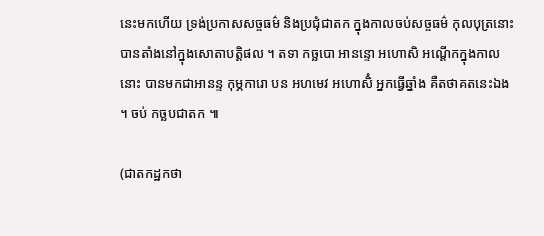នេះមកហើយ ទ្រង់ប្រកាសសច្ចធម៌ និងប្រជុំជាតក ក្នុងកាលចប់សច្ចធម៌ កុលបុត្រនោះបានតាំងនៅក្នុងសោតាបត្តិផល ។ តទា កច្ឆបោ អានន្ទោ អហោសិ អណ្ដើកក្នុងកាលនោះ បានមកជាអានន្ទ កុម្ភការោ បន អហមេវ អហោសិំ អ្នកធ្វើឆ្នាំង គឺតថាគតនេះឯង ។ ចប់ កច្ឆបជាតក ៕

(ជាតកដ្ឋកថា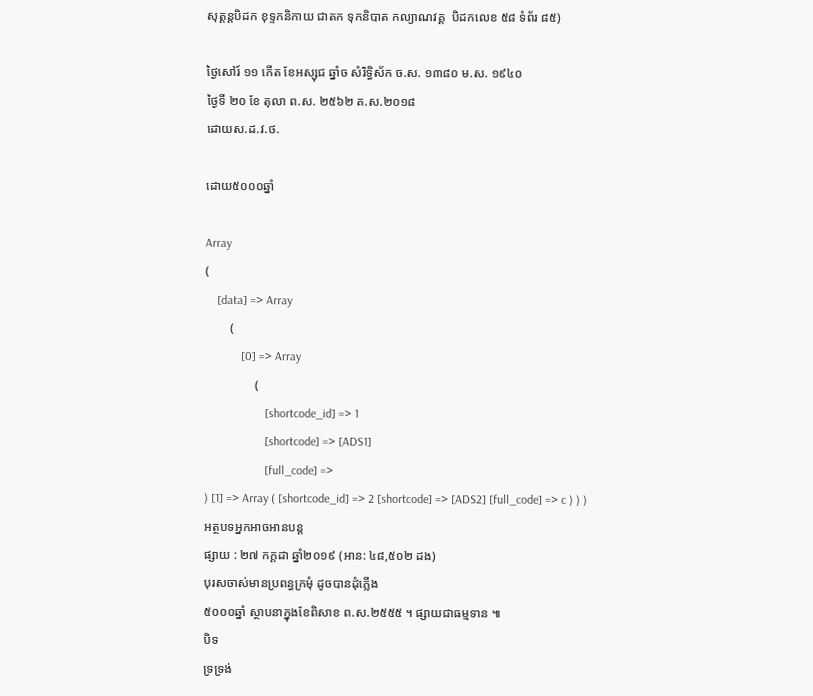សុត្តន្តបិដក ខុទ្ទកនិកាយ ជាតក ទុកនិបាត កល្យាណវគ្គ  បិដកលេខ ៥៨ ទំព័រ ៨៥)

ថ្ងៃសៅរ៍ ១១ កើត ខែអស្សុជ ឆ្នាំច សំរិទ្ធិស័ក ច.ស. ១៣៨០ ម.ស. ១៩៤០
ថ្ងៃទី ២០ ខែ តុលា ព.ស. ២៥៦២ គ.ស.២០១៨
ដោយស.ដ.វ.ថ.

ដោយ៥០០០ឆ្នាំ

Array
(
    [data] => Array
        (
            [0] => Array
                (
                    [shortcode_id] => 1
                    [shortcode] => [ADS1]
                    [full_code] =>
) [1] => Array ( [shortcode_id] => 2 [shortcode] => [ADS2] [full_code] => c ) ) )
អត្ថបទអ្នកអាចអានបន្ត
ផ្សាយ : ២៧ កក្តដា ឆ្នាំ២០១៩ (អាន: ៤៨,៥០២ ដង)
បុរសចាស់មានប្រពន្ធក្រមុំ ដូចបានដុំភ្លើង
៥០០០ឆ្នាំ ស្ថាបនាក្នុងខែពិសាខ ព.ស.២៥៥៥ ។ ផ្សាយជាធម្មទាន ៕
បិទ
ទ្រទ្រង់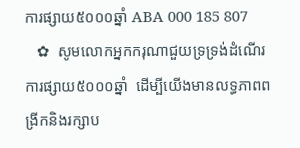ការផ្សាយ៥០០០ឆ្នាំ ABA 000 185 807
   ✿  សូមលោកអ្នកករុណាជួយទ្រទ្រង់ដំណើរការផ្សាយ៥០០០ឆ្នាំ  ដើម្បីយើងមានលទ្ធភាពពង្រីកនិងរក្សាប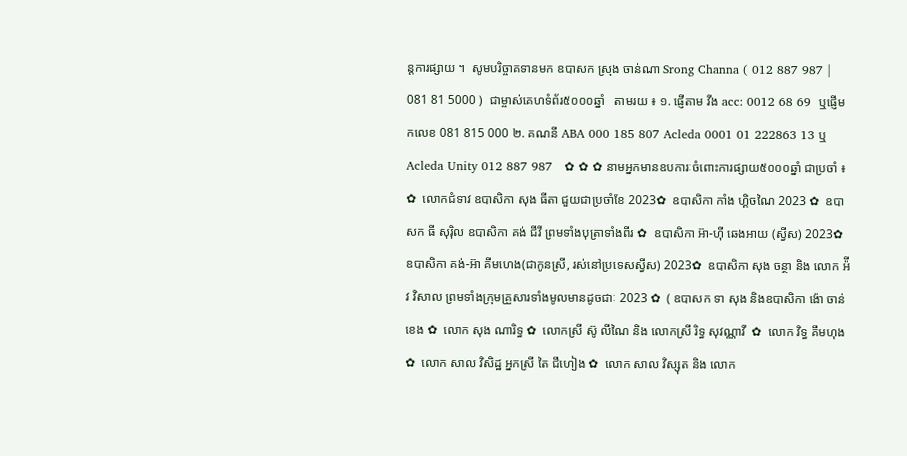ន្តការផ្សាយ ។  សូមបរិច្ចាគទានមក ឧបាសក ស្រុង ចាន់ណា Srong Channa ( 012 887 987 | 081 81 5000 )  ជាម្ចាស់គេហទំព័រ៥០០០ឆ្នាំ   តាមរយ ៖ ១. ផ្ញើតាម វីង acc: 0012 68 69  ឬផ្ញើមកលេខ 081 815 000 ២. គណនី ABA 000 185 807 Acleda 0001 01 222863 13 ឬ Acleda Unity 012 887 987   ✿ ✿ ✿ នាមអ្នកមានឧបការៈចំពោះការផ្សាយ៥០០០ឆ្នាំ ជាប្រចាំ ៖  ✿  លោកជំទាវ ឧបាសិកា សុង ធីតា ជួយជាប្រចាំខែ 2023✿  ឧបាសិកា កាំង ហ្គិចណៃ 2023 ✿  ឧបាសក ធី សុរ៉ិល ឧបាសិកា គង់ ជីវី ព្រមទាំងបុត្រាទាំងពីរ ✿  ឧបាសិកា អ៊ា-ហុី ឆេងអាយ (ស្វីស) 2023✿  ឧបាសិកា គង់-អ៊ា គីមហេង(ជាកូនស្រី, រស់នៅប្រទេសស្វីស) 2023✿  ឧបាសិកា សុង ចន្ថា និង លោក អ៉ីវ វិសាល ព្រមទាំងក្រុមគ្រួសារទាំងមូលមានដូចជាៈ 2023 ✿  ( ឧបាសក ទា សុង និងឧបាសិកា ង៉ោ ចាន់ខេង ✿  លោក សុង ណារិទ្ធ ✿  លោកស្រី ស៊ូ លីណៃ និង លោកស្រី រិទ្ធ សុវណ្ណាវី  ✿  លោក វិទ្ធ គឹមហុង ✿  លោក សាល វិសិដ្ឋ អ្នកស្រី តៃ ជឹហៀង ✿  លោក សាល វិស្សុត និង លោក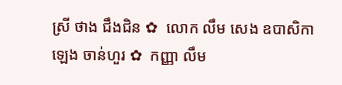ស្រី ថាង ជឹងជិន ✿  លោក លឹម សេង ឧបាសិកា ឡេង ចាន់ហួរ ✿  កញ្ញា លឹម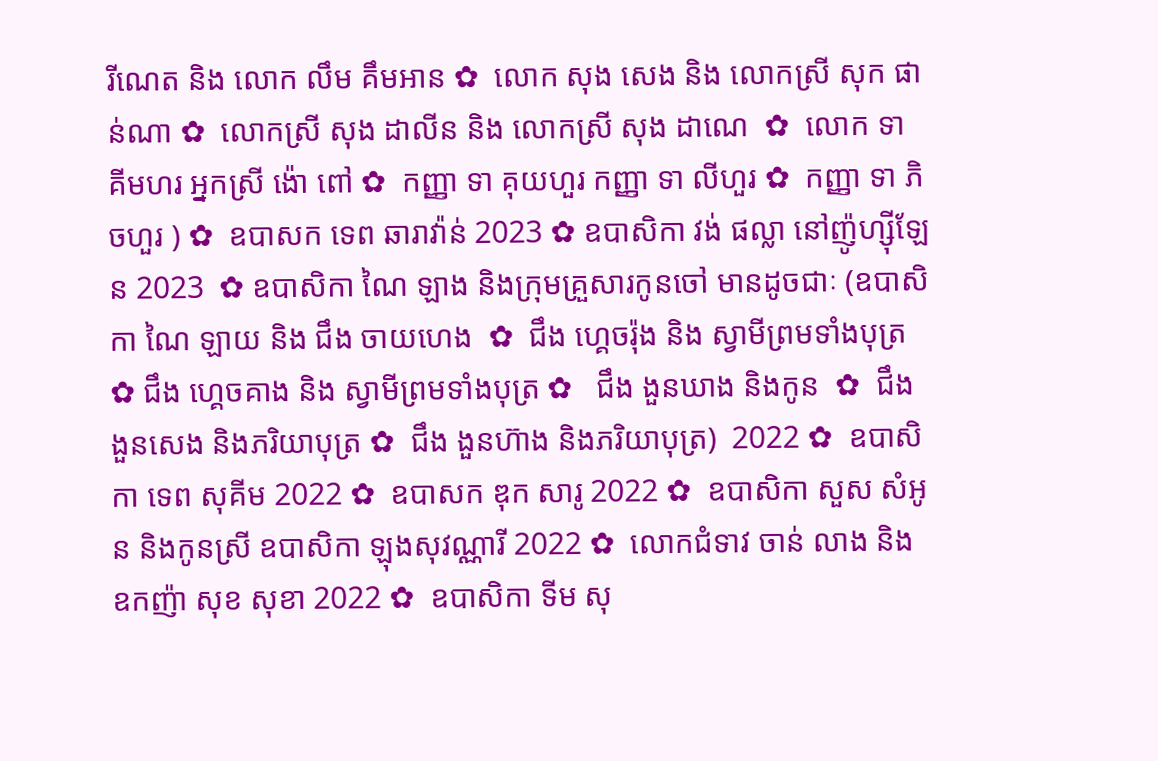រីណេត និង លោក លឹម គឹមអាន ✿  លោក សុង សេង និង លោកស្រី សុក ផាន់ណា ✿  លោកស្រី សុង ដាលីន និង លោកស្រី សុង ដាណេ  ✿  លោក ទា គីមហរ អ្នកស្រី ង៉ោ ពៅ ✿  កញ្ញា ទា គុយហួរ កញ្ញា ទា លីហួរ ✿  កញ្ញា ទា ភិចហួរ ) ✿  ឧបាសក ទេព ឆារាវ៉ាន់ 2023 ✿ ឧបាសិកា វង់ ផល្លា នៅញ៉ូហ្ស៊ីឡែន 2023  ✿ ឧបាសិកា ណៃ ឡាង និងក្រុមគ្រួសារកូនចៅ មានដូចជាៈ (ឧបាសិកា ណៃ ឡាយ និង ជឹង ចាយហេង  ✿  ជឹង ហ្គេចរ៉ុង និង ស្វាមីព្រមទាំងបុត្រ  ✿ ជឹង ហ្គេចគាង និង ស្វាមីព្រមទាំងបុត្រ ✿   ជឹង ងួនឃាង និងកូន  ✿  ជឹង ងួនសេង និងភរិយាបុត្រ ✿  ជឹង ងួនហ៊ាង និងភរិយាបុត្រ)  2022 ✿  ឧបាសិកា ទេព សុគីម 2022 ✿  ឧបាសក ឌុក សារូ 2022 ✿  ឧបាសិកា សួស សំអូន និងកូនស្រី ឧបាសិកា ឡុងសុវណ្ណារី 2022 ✿  លោកជំទាវ ចាន់ លាង និង ឧកញ៉ា សុខ សុខា 2022 ✿  ឧបាសិកា ទីម សុ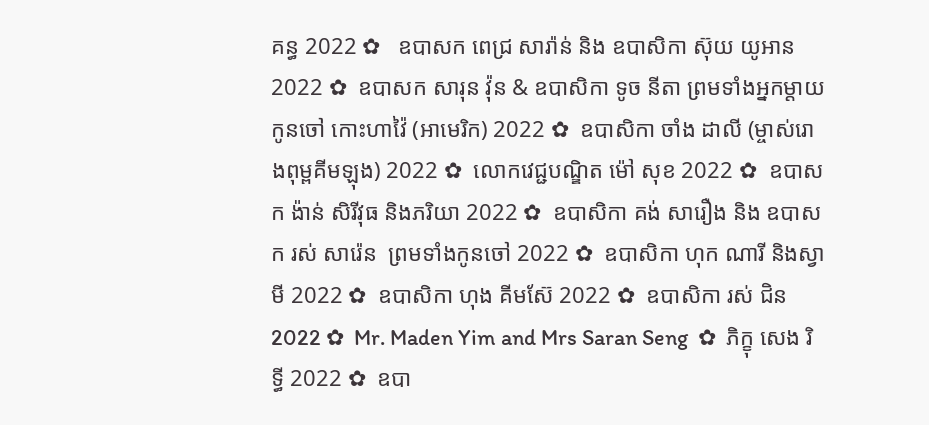គន្ធ 2022 ✿   ឧបាសក ពេជ្រ សារ៉ាន់ និង ឧបាសិកា ស៊ុយ យូអាន 2022 ✿  ឧបាសក សារុន វ៉ុន & ឧបាសិកា ទូច នីតា ព្រមទាំងអ្នកម្តាយ កូនចៅ កោះហាវ៉ៃ (អាមេរិក) 2022 ✿  ឧបាសិកា ចាំង ដាលី (ម្ចាស់រោងពុម្ពគីមឡុង) 2022 ✿  លោកវេជ្ជបណ្ឌិត ម៉ៅ សុខ 2022 ✿  ឧបាសក ង៉ាន់ សិរីវុធ និងភរិយា 2022 ✿  ឧបាសិកា គង់ សារឿង និង ឧបាសក រស់ សារ៉េន  ព្រមទាំងកូនចៅ 2022 ✿  ឧបាសិកា ហុក ណារី និងស្វាមី 2022 ✿  ឧបាសិកា ហុង គីមស៊ែ 2022 ✿  ឧបាសិកា រស់ ជិន 2022 ✿  Mr. Maden Yim and Mrs Saran Seng  ✿  ភិក្ខុ សេង រិទ្ធី 2022 ✿  ឧបា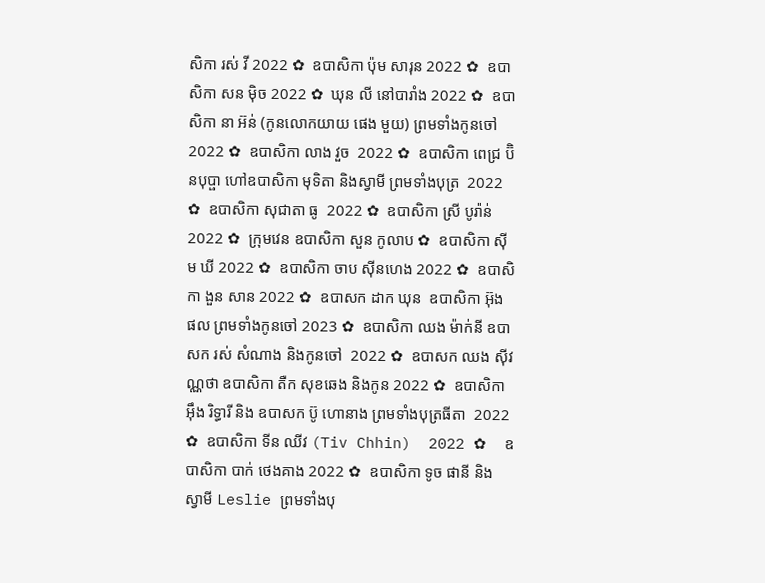សិកា រស់ វី 2022 ✿  ឧបាសិកា ប៉ុម សារុន 2022 ✿  ឧបាសិកា សន ម៉ិច 2022 ✿  ឃុន លី នៅបារាំង 2022 ✿  ឧបាសិកា នា អ៊ន់ (កូនលោកយាយ ផេង មួយ) ព្រមទាំងកូនចៅ 2022 ✿  ឧបាសិកា លាង វួច  2022 ✿  ឧបាសិកា ពេជ្រ ប៊ិនបុប្ផា ហៅឧបាសិកា មុទិតា និងស្វាមី ព្រមទាំងបុត្រ  2022 ✿  ឧបាសិកា សុជាតា ធូ  2022 ✿  ឧបាសិកា ស្រី បូរ៉ាន់ 2022 ✿  ក្រុមវេន ឧបាសិកា សួន កូលាប ✿  ឧបាសិកា ស៊ីម ឃី 2022 ✿  ឧបាសិកា ចាប ស៊ីនហេង 2022 ✿  ឧបាសិកា ងួន សាន 2022 ✿  ឧបាសក ដាក ឃុន  ឧបាសិកា អ៊ុង ផល ព្រមទាំងកូនចៅ 2023 ✿  ឧបាសិកា ឈង ម៉ាក់នី ឧបាសក រស់ សំណាង និងកូនចៅ  2022 ✿  ឧបាសក ឈង សុីវណ្ណថា ឧបាសិកា តឺក សុខឆេង និងកូន 2022 ✿  ឧបាសិកា អុឹង រិទ្ធារី និង ឧបាសក ប៊ូ ហោនាង ព្រមទាំងបុត្រធីតា  2022 ✿  ឧបាសិកា ទីន ឈីវ (Tiv Chhin)  2022 ✿  ឧបាសិកា បាក់ ថេងគាង 2022 ✿  ឧបាសិកា ទូច ផានី និង ស្វាមី Leslie ព្រមទាំងបុ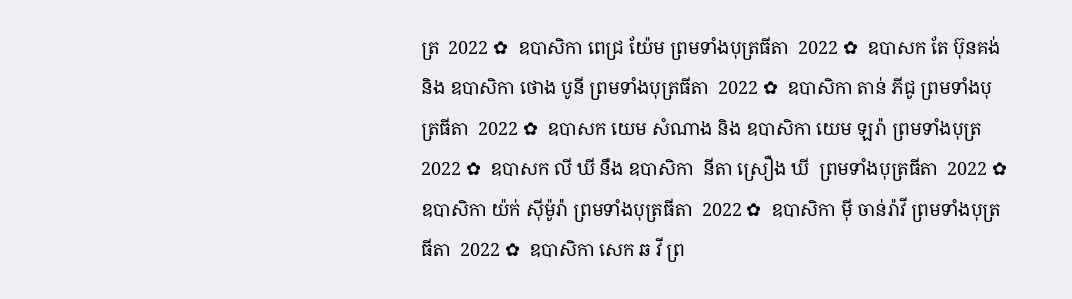ត្រ  2022 ✿  ឧបាសិកា ពេជ្រ យ៉ែម ព្រមទាំងបុត្រធីតា  2022 ✿  ឧបាសក តែ ប៊ុនគង់ និង ឧបាសិកា ថោង បូនី ព្រមទាំងបុត្រធីតា  2022 ✿  ឧបាសិកា តាន់ ភីជូ ព្រមទាំងបុត្រធីតា  2022 ✿  ឧបាសក យេម សំណាង និង ឧបាសិកា យេម ឡរ៉ា ព្រមទាំងបុត្រ  2022 ✿  ឧបាសក លី ឃី នឹង ឧបាសិកា  នីតា ស្រឿង ឃី  ព្រមទាំងបុត្រធីតា  2022 ✿  ឧបាសិកា យ៉ក់ សុីម៉ូរ៉ា ព្រមទាំងបុត្រធីតា  2022 ✿  ឧបាសិកា មុី ចាន់រ៉ាវី ព្រមទាំងបុត្រធីតា  2022 ✿  ឧបាសិកា សេក ឆ វី ព្រ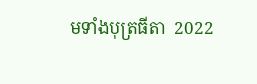មទាំងបុត្រធីតា  2022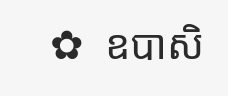✿  ឧបាសិ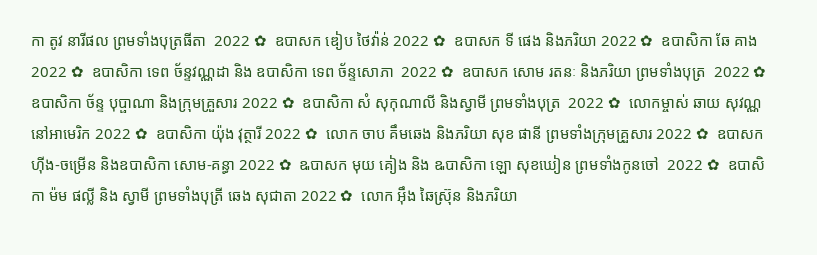កា តូវ នារីផល ព្រមទាំងបុត្រធីតា  2022 ✿  ឧបាសក ឌៀប ថៃវ៉ាន់ 2022 ✿  ឧបាសក ទី ផេង និងភរិយា 2022 ✿  ឧបាសិកា ឆែ គាង 2022 ✿  ឧបាសិកា ទេព ច័ន្ទវណ្ណដា និង ឧបាសិកា ទេព ច័ន្ទសោភា  2022 ✿  ឧបាសក សោម រតនៈ និងភរិយា ព្រមទាំងបុត្រ  2022 ✿  ឧបាសិកា ច័ន្ទ បុប្ផាណា និងក្រុមគ្រួសារ 2022 ✿  ឧបាសិកា សំ សុកុណាលី និងស្វាមី ព្រមទាំងបុត្រ  2022 ✿  លោកម្ចាស់ ឆាយ សុវណ្ណ នៅអាមេរិក 2022 ✿  ឧបាសិកា យ៉ុង វុត្ថារី 2022 ✿  លោក ចាប គឹមឆេង និងភរិយា សុខ ផានី ព្រមទាំងក្រុមគ្រួសារ 2022 ✿  ឧបាសក ហ៊ីង-ចម្រើន និងឧបាសិកា សោម-គន្ធា 2022 ✿  ឩបាសក មុយ គៀង និង ឩបាសិកា ឡោ សុខឃៀន ព្រមទាំងកូនចៅ  2022 ✿  ឧបាសិកា ម៉ម ផល្លី និង ស្វាមី ព្រមទាំងបុត្រី ឆេង សុជាតា 2022 ✿  លោក អ៊ឹង ឆៃស្រ៊ុន និងភរិយា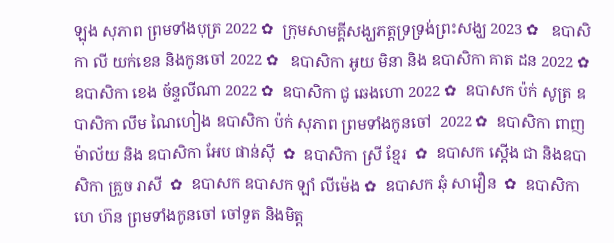ឡុង សុភាព ព្រមទាំងបុត្រ 2022 ✿  ក្រុមសាមគ្គីសង្ឃភត្តទ្រទ្រង់ព្រះសង្ឃ 2023 ✿   ឧបាសិកា លី យក់ខេន និងកូនចៅ 2022 ✿   ឧបាសិកា អូយ មិនា និង ឧបាសិកា គាត ដន 2022 ✿  ឧបាសិកា ខេង ច័ន្ទលីណា 2022 ✿  ឧបាសិកា ជូ ឆេងហោ 2022 ✿  ឧបាសក ប៉ក់ សូត្រ ឧបាសិកា លឹម ណៃហៀង ឧបាសិកា ប៉ក់ សុភាព ព្រមទាំងកូនចៅ  2022 ✿  ឧបាសិកា ពាញ ម៉ាល័យ និង ឧបាសិកា អែប ផាន់ស៊ី  ✿  ឧបាសិកា ស្រី ខ្មែរ  ✿  ឧបាសក ស្តើង ជា និងឧបាសិកា គ្រួច រាសី  ✿  ឧបាសក ឧបាសក ឡាំ លីម៉េង ✿  ឧបាសក ឆុំ សាវឿន  ✿  ឧបាសិកា ហេ ហ៊ន ព្រមទាំងកូនចៅ ចៅទួត និងមិត្ត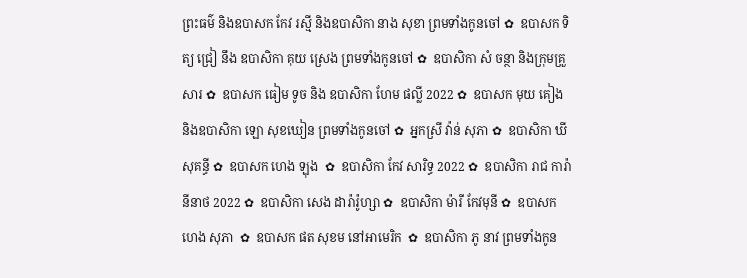ព្រះធម៌ និងឧបាសក កែវ រស្មី និងឧបាសិកា នាង សុខា ព្រមទាំងកូនចៅ ✿  ឧបាសក ទិត្យ ជ្រៀ នឹង ឧបាសិកា គុយ ស្រេង ព្រមទាំងកូនចៅ ✿  ឧបាសិកា សំ ចន្ថា និងក្រុមគ្រួសារ ✿  ឧបាសក ធៀម ទូច និង ឧបាសិកា ហែម ផល្លី 2022 ✿  ឧបាសក មុយ គៀង និងឧបាសិកា ឡោ សុខឃៀន ព្រមទាំងកូនចៅ ✿  អ្នកស្រី វ៉ាន់ សុភា ✿  ឧបាសិកា ឃី សុគន្ធី ✿  ឧបាសក ហេង ឡុង  ✿  ឧបាសិកា កែវ សារិទ្ធ 2022 ✿  ឧបាសិកា រាជ ការ៉ានីនាថ 2022 ✿  ឧបាសិកា សេង ដារ៉ារ៉ូហ្សា ✿  ឧបាសិកា ម៉ារី កែវមុនី ✿  ឧបាសក ហេង សុភា  ✿  ឧបាសក ផត សុខម នៅអាមេរិក  ✿  ឧបាសិកា ភូ នាវ ព្រមទាំងកូន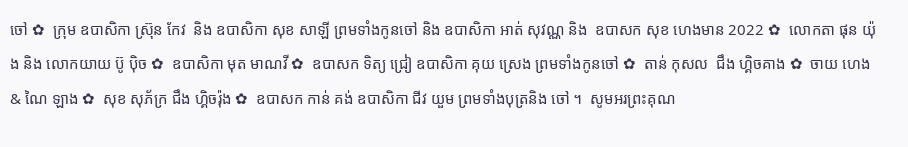ចៅ ✿  ក្រុម ឧបាសិកា ស្រ៊ុន កែវ  និង ឧបាសិកា សុខ សាឡី ព្រមទាំងកូនចៅ និង ឧបាសិកា អាត់ សុវណ្ណ និង  ឧបាសក សុខ ហេងមាន 2022 ✿  លោកតា ផុន យ៉ុង និង លោកយាយ ប៊ូ ប៉ិច ✿  ឧបាសិកា មុត មាណវី ✿  ឧបាសក ទិត្យ ជ្រៀ ឧបាសិកា គុយ ស្រេង ព្រមទាំងកូនចៅ ✿  តាន់ កុសល  ជឹង ហ្គិចគាង ✿  ចាយ ហេង & ណៃ ឡាង ✿  សុខ សុភ័ក្រ ជឹង ហ្គិចរ៉ុង ✿  ឧបាសក កាន់ គង់ ឧបាសិកា ជីវ យួម ព្រមទាំងបុត្រនិង ចៅ ។  សូមអរព្រះគុណ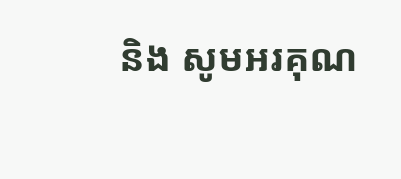និង សូមអរគុណ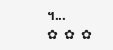។...       ✿  ✿  ✿